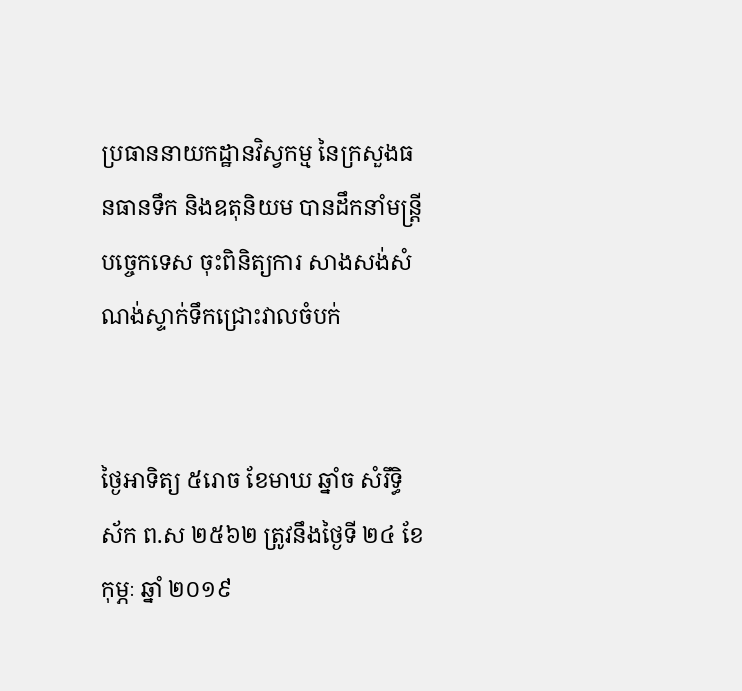ប្រធាននាយកដ្ឋានវិស្វកម្ម នៃក្រសួងធនធានទឹក និងឧតុនិយម បានដឹកនាំមន្ត្រីបចេ្ចកទេស ចុះពិនិត្យការ សាងសង់សំណង់ស្ទាក់ទឹកជ្រោះវាលចំបក់


ថៃ្ងអាទិត្យ ៥រោច ខែមាឃ ឆ្នាំច សំរឹទ្ធិស័ក ព.ស ២៥៦២ ត្រូវនឹងថៃ្ងទី ២៤ ខែកុម្ភៈ ឆ្នាំ ២០១៩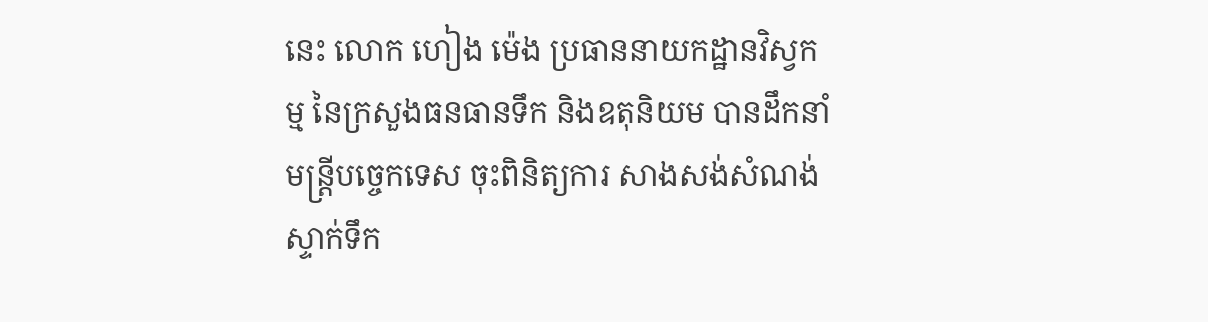នេះ លោក ហៀង ម៉េង ប្រធាននាយកដ្ឋានវិស្វកម្ម នៃក្រសួងធនធានទឹក និងឧតុនិយម បានដឹកនាំមន្ត្រីបចេ្ចកទេស ចុះពិនិត្យការ សាងសង់សំណង់ស្ទាក់ទឹក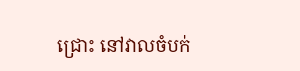ជ្រោះ នៅវាលចំបក់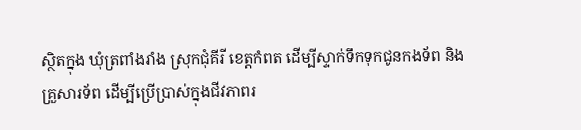ស្ថិតក្នុង ឃុំត្រពាំងរាំង ស្រុកជុំគីរី ខេត្តកំពត ដើម្បីស្ទាក់ទឹកទុកជូនកងទ័ព និងគ្រួសារទ័ព ដេីម្បីប្រេីប្រាស់ក្នុងជីវភាពរ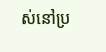ស់នៅប្រ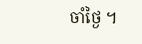ចាំថៃ្ង ។